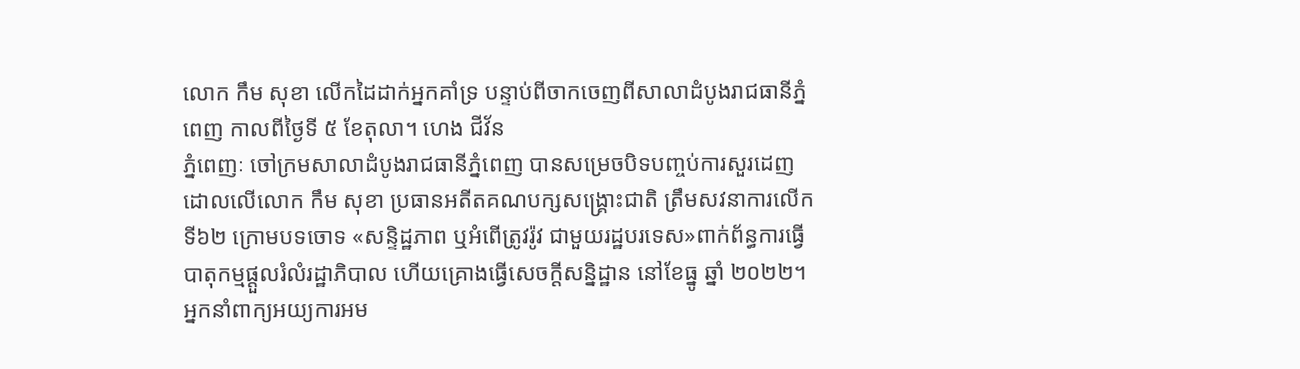លោក កឹម សុខា លើកដៃដាក់អ្នកគាំទ្រ បន្ទាប់ពីចាកចេញពីសាលាដំបូងរាជធានីភ្នំពេញ កាលពីថ្ងៃទី ៥ ខែតុលា។ ហេង ជីវ័ន
ភ្នំពេញៈ ចៅក្រមសាលាដំបូងរាជធានីភ្នំពេញ បានសម្រេចបិទបញ្ចប់ការសួរដេញដោលលើលោក កឹម សុខា ប្រធានអតីតគណបក្សសង្គ្រោះជាតិ ត្រឹមសវនាការលើកទី៦២ ក្រោមបទចោទ «សន្ទិដ្ឋភាព ឬអំពើត្រូវរ៉ូវ ជាមួយរដ្ឋបរទេស»ពាក់ព័ន្ធការធ្វើបាតុកម្មផ្តួលរំលំរដ្ឋាភិបាល ហើយគ្រោងធ្វើសេចក្តីសន្និដ្ឋាន នៅខែធ្នូ ឆ្នាំ ២០២២។
អ្នកនាំពាក្យអយ្យការអម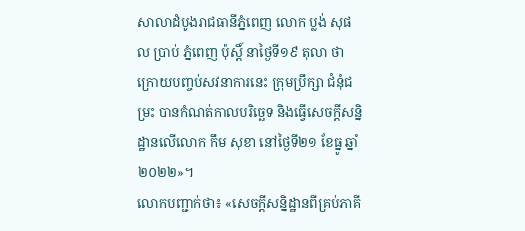សាលាដំបូងរាជធានីភ្នំពេញ លោក ប្លង់ សុផល ប្រាប់ ភ្នំពេញ ប៉ុស្តិ៍ នាថ្ងៃទី១៩ តុលា ថា ក្រោយបញ្ចប់សវនាការនេះ ក្រុមប្រឹក្សា ជំនុំជម្រះ បានកំណត់កាលបរិច្ឆេទ និងធ្វើសេចក្តីសន្និដ្ឋានលើលោក កឹម សុខា នៅថ្ងៃទី២១ ខែធ្នូ ឆ្នាំ ២០២២»។
លោកបញ្ជាក់ថា៖ «សេចក្តីសន្និដ្ឋានពីគ្រប់ភាគី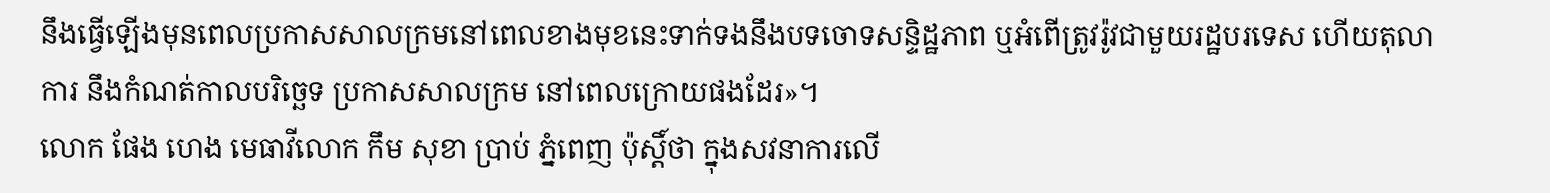នឹងធ្វើឡើងមុនពេលប្រកាសសាលក្រមនៅពេលខាងមុខនេះទាក់ទងនឹងបទចោទសន្ទិដ្ឋភាព ឬអំពើត្រូវរ៉ូវជាមួយរដ្ឋបរទេស ហើយតុលាការ នឹងកំណត់កាលបរិច្ឆេទ ប្រកាសសាលក្រម នៅពេលក្រោយផងដែរ»។
លោក ផែង ហេង មេធាវីលោក កឹម សុខា ប្រាប់ ភ្នំពេញ ប៉ុស្តិ៍ថា ក្នុងសវនាការលើ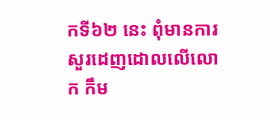កទី៦២ នេះ ពុំមានការសួរដេញដោលលើលោក កឹម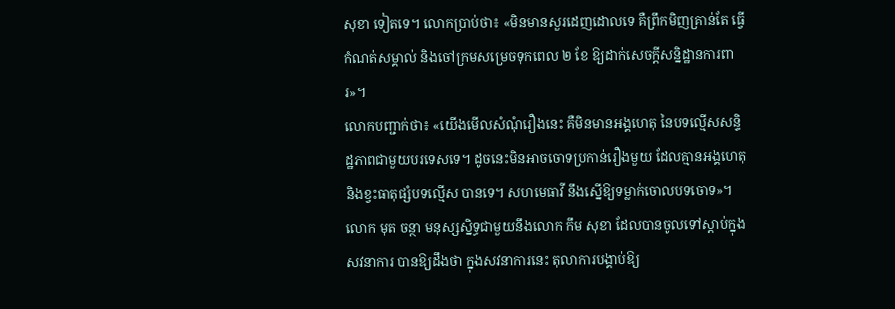សុខា ទៀតទេ។ លោកប្រាប់ថា៖ «មិនមានសួរដេញដោលទេ គឺព្រឹកមិញគ្រាន់តែ ធ្វើកំណត់សម្គាល់ និងចៅក្រមសម្រេចទុកពេល ២ ខែ ឱ្យដាក់សេចក្តីសន្និដ្ឋានការពារ»។
លោកបញ្ជាក់ថា៖ «យើងមើលសំណុំរឿងនេះ គឺមិនមានអង្គហេតុ នៃបទល្មើសសន្ទិដ្ឋភាពជាមួយបរទេសទេ។ ដូចនេះមិនអាចចោទប្រកាន់រឿងមួយ ដែលគ្មានអង្គហេតុ និងខ្វះធាតុផ្សំបទល្មើស បានទេ។ សហមេធាវី នឹងស្នើឱ្យទម្លាក់ចោលបទចោទ»។
លោក មុត ចន្ថា មនុស្សស្និទ្ធជាមួយនឹងលោក កឹម សុខា ដែលបានចូលទៅស្តាប់ក្នុងសវនាការ បានឱ្យដឹងថា ក្នុងសវនាការនេះ តុលាការបង្គាប់ឱ្យ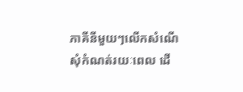ភាគីនីមួយៗលើកសំណើសុំកំណត់រយៈពេល ដើ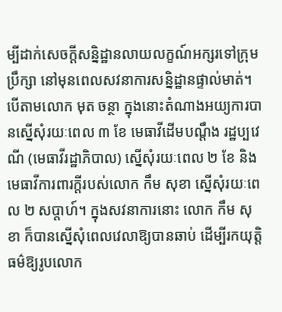ម្បីដាក់សេចក្តីសន្និដ្ឋានលាយលក្ខណ៍អក្សរទៅក្រុមប្រឹក្សា នៅមុនពេលសវនាការសន្និដ្ឋានផ្ទាល់មាត់។
បើតាមលោក មុត ចន្ថា ក្នុងនោះតំណាងអយ្យការបានស្នើសុំរយៈពេល ៣ ខែ មេធាវីដើមបណ្តឹង រដ្ឋប្បវេណី (មេធាវីរដ្ឋាភិបាល) ស្នើសុំរយៈពេល ២ ខែ និងមេធាវីការពារក្តីរបស់លោក កឹម សុខា ស្នើសុំរយៈពេល ២ សប្តាហ៍។ ក្នុងសវនាការនោះ លោក កឹម សុខា ក៏បានស្នើសុំពេលវេលាឱ្យបានឆាប់ ដើម្បីរកយុត្តិធម៌ឱ្យរូបលោក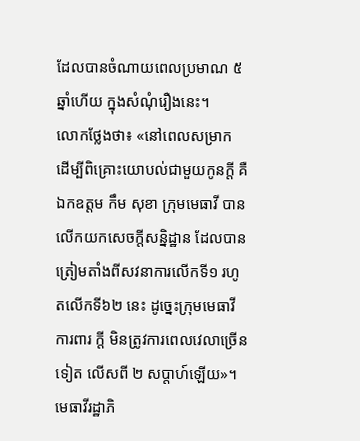ដែលបានចំណាយពេលប្រមាណ ៥ ឆ្នាំហើយ ក្នុងសំណុំរឿងនេះ។
លោកថ្លែងថា៖ «នៅពេលសម្រាក ដើម្បីពិគ្រោះយោបល់ជាមួយកូនក្តី គឺឯកឧត្តម កឹម សុខា ក្រុមមេធាវី បានលើកយកសេចក្តីសន្និដ្ឋាន ដែលបានត្រៀមតាំងពីសវនាការលើកទី១ រហូតលើកទី៦២ នេះ ដូច្នេះក្រុមមេធាវីការពារ ក្តី មិនត្រូវការពេលវេលាច្រើនទៀត លើសពី ២ សប្តាហ៍ឡើយ»។
មេធាវីរដ្ឋាភិ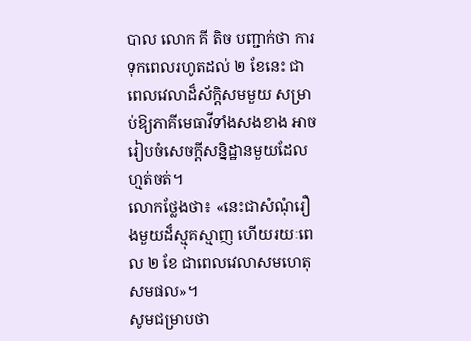បាល លោក គី តិច បញ្ជាក់ថា ការទុកពេលរហូតដល់ ២ ខែនេះ ជាពេលវេលាដ៏ស័កិ្តសមមួយ សម្រាប់ឱ្យភាគីមេធាវីទាំងសងខាង អាចរៀបចំសេចក្តីសន្និដ្ឋានមួយដែលហ្មត់ចត់។
លោកថ្លែងថា៖ «នេះជាសំណុំរឿងមួយដ៏ស្មុគស្មាញ ហើយរយៈពេល ២ ខែ ជាពេលវេលាសមហេតុសមផល»។
សូមជម្រាបថា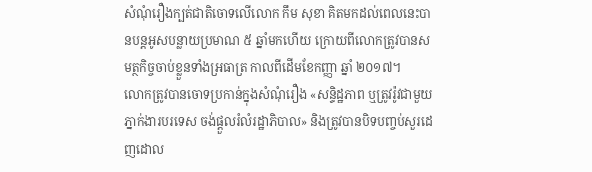សំណុំរឿងក្បត់ជាតិចោទលើលោក កឹម សុខា គិតមកដល់ពេលនេះបានបន្តអូសបន្លាយប្រមាណ ៥ ឆ្នាំមកហើយ ក្រោយពីលោកត្រូវបានសមត្ថកិច្ចចាប់ខ្លួនទាំងអ្រធាត្រ កាលពីដើមខែកញ្ញា ឆ្នាំ ២០១៧។
លោកត្រូវបានចោទប្រកាន់ក្នុងសំណុំរឿង «សន្ទិដ្ឋភាព ឬត្រូវរ៉ូវជាមួយភ្នាក់ងារបរទេស ចង់ផ្តួលរំលំរដ្ឋាភិបាល» និងត្រូវបានបិទបញ្ចប់សួរដេញដោល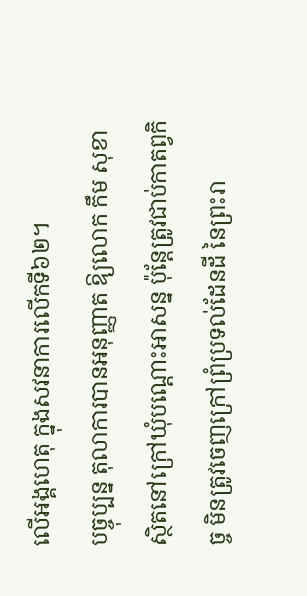លើអង្គហេតុ ក្នុងសវនាការលើកទី៦២។
បច្ចុប្បន្ន តុលាការបានអនុញ្ញាត ឱ្យលោក កឹម សុខា ស្ថិតនៅក្រៅឃុំបណ្តោះអាសន្ន ប៉ុន្តែត្រូវជាប់កាតព្វកិច្ច មិនត្រូវចេញក្រៅព្រំប្រទល់ដែនដី នៃព្រះរា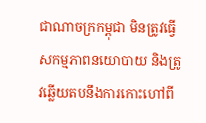ជាណាចក្រកម្ពុជា មិនត្រូវធ្វើសកម្មភាពនយោបាយ និងត្រូវឆ្លើយតបនឹងការកោះហៅពី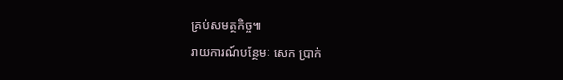គ្រប់សមត្ថកិច្ច៕
រាយការណ៍បន្ថែមៈ សេក ប្រាក់